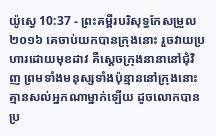យ៉ូស្វេ 10:37 - ព្រះគម្ពីរបរិសុទ្ធកែសម្រួល ២០១៦ គេចាប់យកបានក្រុងនោះ រួចវាយប្រហារដោយមុខដាវ គឺស្តេចក្រុងនានានៅជុំវិញ ព្រមទាំងមនុស្សទាំងប៉ុន្មាននៅក្រុងនោះ គ្មានសល់អ្នកណាម្នាក់ឡើយ ដូចលោកបានប្រ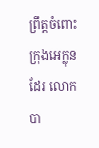ព្រឹត្តចំពោះក្រុងអេក្លុនដែរ លោកបា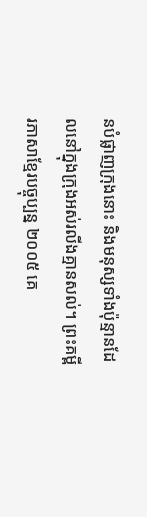នបំផ្លាញក្រុងនោះ និងមនុស្សទាំងប៉ុន្មានដែលនៅក្នុងក្រុងអស់រលីងគ្មានសល់។ ព្រះគម្ពីរភាសាខ្មែរបច្ចុប្បន្ន ២០០៥ គេ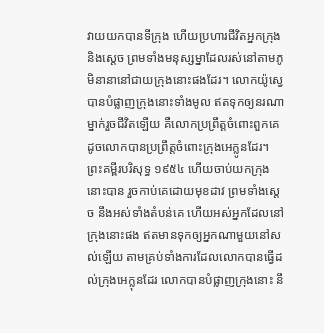វាយយកបានទីក្រុង ហើយប្រហារជីវិតអ្នកក្រុង និងស្ដេច ព្រមទាំងមនុស្សម្នាដែលរស់នៅតាមភូមិនានានៅជាយក្រុងនោះផងដែរ។ លោកយ៉ូស្វេបានបំផ្លាញក្រុងនោះទាំងមូល ឥតទុកឲ្យនរណាម្នាក់រួចជីវិតឡើយ គឺលោកប្រព្រឹត្តចំពោះពួកគេ ដូចលោកបានប្រព្រឹត្តចំពោះក្រុងអេក្លូនដែរ។ ព្រះគម្ពីរបរិសុទ្ធ ១៩៥៤ ហើយចាប់យកក្រុងនោះបាន រួចកាប់គេដោយមុខដាវ ព្រមទាំងស្តេច នឹងអស់ទាំងតំបន់គេ ហើយអស់អ្នកដែលនៅក្រុងនោះផង ឥតមានទុកឲ្យអ្នកណាមួយនៅសល់ឡើយ តាមគ្រប់ទាំងការដែលលោកបានធ្វើដល់ក្រុងអេក្លុនដែរ លោកបានបំផ្លាញក្រុងនោះ នឹ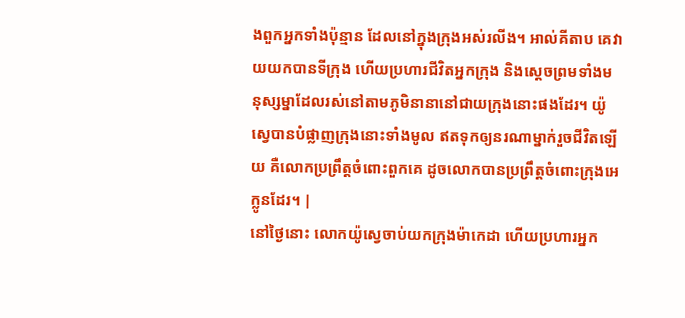ងពួកអ្នកទាំងប៉ុន្មាន ដែលនៅក្នុងក្រុងអស់រលីង។ អាល់គីតាប គេវាយយកបានទីក្រុង ហើយប្រហារជីវិតអ្នកក្រុង និងស្តេចព្រមទាំងមនុស្សម្នាដែលរស់នៅតាមភូមិនានានៅជាយក្រុងនោះផងដែរ។ យ៉ូស្វេបានបំផ្លាញក្រុងនោះទាំងមូល ឥតទុកឲ្យនរណាម្នាក់រួចជីវិតឡើយ គឺលោកប្រព្រឹត្តចំពោះពួកគេ ដូចលោកបានប្រព្រឹត្តចំពោះក្រុងអេក្លូនដែរ។ |
នៅថ្ងៃនោះ លោកយ៉ូស្វេចាប់យកក្រុងម៉ាកេដា ហើយប្រហារអ្នក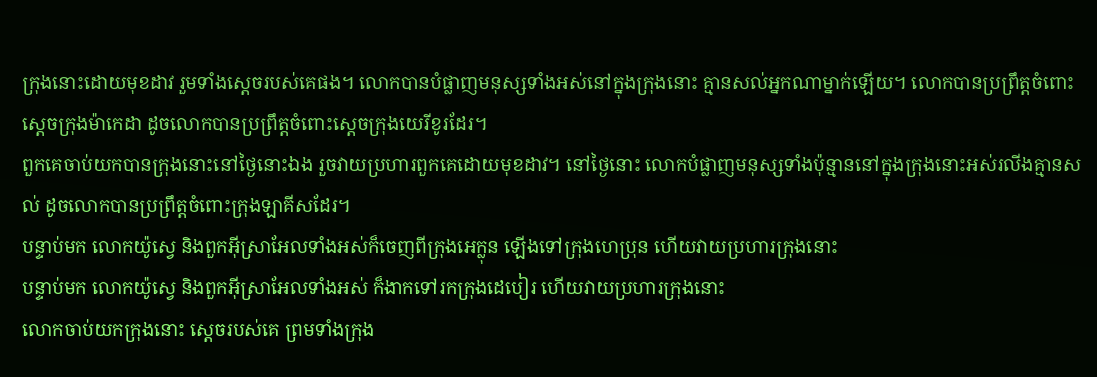ក្រុងនោះដោយមុខដាវ រួមទាំងស្តេចរបស់គេផង។ លោកបានបំផ្លាញមនុស្សទាំងអស់នៅក្នុងក្រុងនោះ គ្មានសល់អ្នកណាម្នាក់ឡើយ។ លោកបានប្រព្រឹត្តចំពោះស្តេចក្រុងម៉ាកេដា ដូចលោកបានប្រព្រឹត្តចំពោះស្តេចក្រុងយេរីខូរដែរ។
ពួកគេចាប់យកបានក្រុងនោះនៅថ្ងៃនោះឯង រួចវាយប្រហារពួកគេដោយមុខដាវ។ នៅថ្ងៃនោះ លោកបំផ្លាញមនុស្សទាំងប៉ុន្មាននៅក្នុងក្រុងនោះអស់រលីងគ្មានសល់ ដូចលោកបានប្រព្រឹត្តចំពោះក្រុងឡាគីសដែរ។
បន្ទាប់មក លោកយ៉ូស្វេ និងពួកអ៊ីស្រាអែលទាំងអស់ក៏ចេញពីក្រុងអេក្លុន ឡើងទៅក្រុងហេប្រុន ហើយវាយប្រហារក្រុងនោះ
បន្ទាប់មក លោកយ៉ូស្វេ និងពួកអ៊ីស្រាអែលទាំងអស់ ក៏ងាកទៅរកក្រុងដេបៀរ ហើយវាយប្រហារក្រុងនោះ
លោកចាប់យកក្រុងនោះ ស្តេចរបស់គេ ព្រមទាំងក្រុង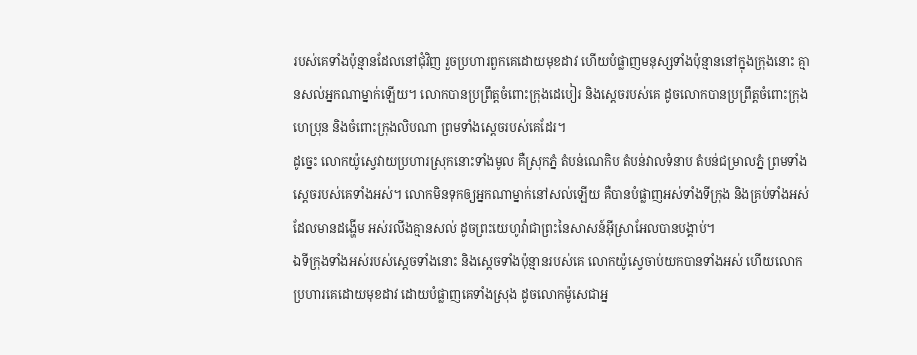របស់គេទាំងប៉ុន្មានដែលនៅជុំវិញ រួចប្រហារពួកគេដោយមុខដាវ ហើយបំផ្លាញមនុស្សទាំងប៉ុន្មាននៅក្នុងក្រុងនោះ គ្មានសល់អ្នកណាម្នាក់ឡើយ។ លោកបានប្រព្រឹត្តចំពោះក្រុងដេបៀរ និងស្តេចរបស់គេ ដូចលោកបានប្រព្រឹត្តចំពោះក្រុងហេប្រុន និងចំពោះក្រុងលិបណា ព្រមទាំងស្តេចរបស់គេដែរ។
ដូច្នេះ លោកយ៉ូស្វេវាយប្រហារស្រុកនោះទាំងមូល គឺស្រុកភ្នំ តំបន់ណេកិប តំបន់វាលទំនាប តំបន់ជម្រាលភ្នំ ព្រមទាំងស្តេចរបស់គេទាំងអស់។ លោកមិនទុកឲ្យអ្នកណាម្នាក់នៅសល់ឡើយ គឺបានបំផ្លាញអស់ទាំងទីក្រុង និងគ្រប់ទាំងអស់ដែលមានដង្ហើម អស់រលីងគ្មានសល់ ដូចព្រះយេហូវ៉ាជាព្រះនៃសាសន៍អ៊ីស្រាអែលបានបង្គាប់។
ឯទីក្រុងទាំងអស់របស់ស្តេចទាំងនោះ និងស្តេចទាំងប៉ុន្មានរបស់គេ លោកយ៉ូស្វេចាប់យកបានទាំងអស់ ហើយលោកប្រហារគេដោយមុខដាវ ដោយបំផ្លាញគេទាំងស្រុង ដូចលោកម៉ូសេជាអ្ន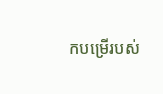កបម្រើរបស់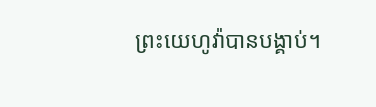ព្រះយេហូវ៉ាបានបង្គាប់។